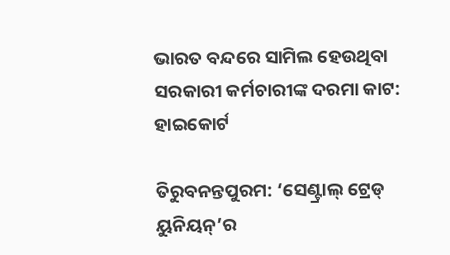ଭାରତ ବନ୍ଦରେ ସାମିଲ ହେଉଥିବା ସରକାରୀ କର୍ମଚାରୀଙ୍କ ଦରମା କାଟ: ହାଇକୋର୍ଟ

ତିରୁବନନ୍ତପୁରମ: ‘ସେଣ୍ଟ୍ରାଲ୍‌ ଟ୍ରେଡ୍‌ ୟୁନିୟନ୍’ର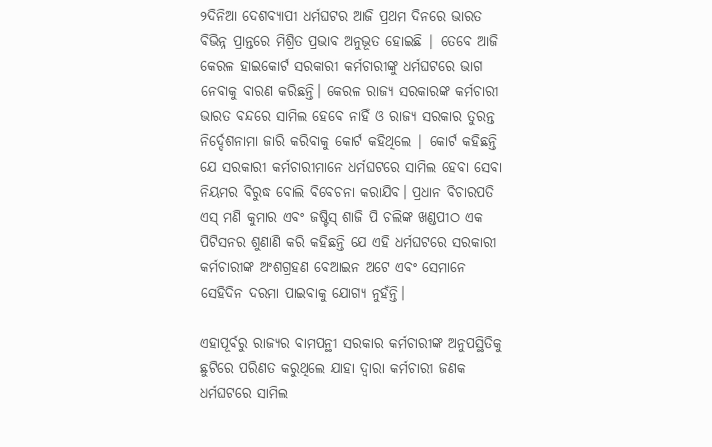୨ଦିନିଆ ଦେଶବ୍ୟାପୀ ଧର୍ମଘଟର ଆଜି ପ୍ରଥମ ଦିନରେ ଭାରତ ବିଭିନ୍ନ ପ୍ରାନ୍ତରେ ମିଶ୍ରିତ ପ୍ରଭାବ ଅନୁଭୂତ ହୋଇଛି | ତେବେ ଆଜି କେରଳ ହାଇକୋର୍ଟ ସରକାରୀ କର୍ମଚାରୀଙ୍କୁ ଧର୍ମଘଟରେ ଭାଗ ନେବାକୁ ବାରଣ କରିଛନ୍ତି। କେରଳ ରାଜ୍ୟ ସରକାରଙ୍କ କର୍ମଚାରୀ ଭାରତ ବନ୍ଦରେ ସାମିଲ ହେବେ ନାହିଁ ଓ ରାଜ୍ୟ ସରକାର ତୁରନ୍ତ ନିର୍ଦ୍ଦେଶନାମା ଜାରି କରିବାକୁ କୋର୍ଟ କହିଥିଲେ | କୋର୍ଟ କହିଛନ୍ତି ଯେ ସରକାରୀ କର୍ମଚାରୀମାନେ ଧର୍ମଘଟରେ ସାମିଲ ହେବା ସେବା ନିୟମର ବିରୁଦ୍ଧ ବୋଲି ବିବେଚନା କରାଯିବ। ପ୍ରଧାନ ବିଚାରପତି ଏସ୍ ମଣି କୁମାର ଏବଂ ଜଷ୍ଟିସ୍ ଶାଜି ପି ଚଲିଙ୍କ ଖଣ୍ଡପୀଠ ଏକ ପିଟିସନର ଶୁଣାଣି କରି କହିଛନ୍ତି ଯେ ଏହି ଧର୍ମଘଟରେ ସରକାରୀ କର୍ମଚାରୀଙ୍କ ଅଂଶଗ୍ରହଣ ବେଆଇନ ଅଟେ ଏବଂ ସେମାନେ ସେହିଦିନ ଦରମା ପାଇବାକୁ ଯୋଗ୍ୟ ନୁହଁନ୍ତି।

ଏହାପୂର୍ବରୁ ରାଜ୍ୟର ବାମପନ୍ଥୀ ସରକାର କର୍ମଚାରୀଙ୍କ ଅନୁପସ୍ଥିତିକୁ ଛୁଟିରେ ପରିଣତ କରୁଥିଲେ ଯାହା ଦ୍ୱାରା କର୍ମଚାରୀ ଜଣକ ଧର୍ମଘଟରେ ସାମିଲ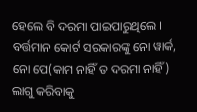ହେଲେ ବି ଦରମା ପାଇପାରୁଥିଲେ । ବର୍ତ୍ତମାନ କୋର୍ଟ ସରକାରଙ୍କୁ ନୋ ୱାର୍କ, ନୋ ପେ(କାମ ନାହିଁ ତ ଦରମା ନାହିଁ) ଲାଗୁ କରିବାକୁ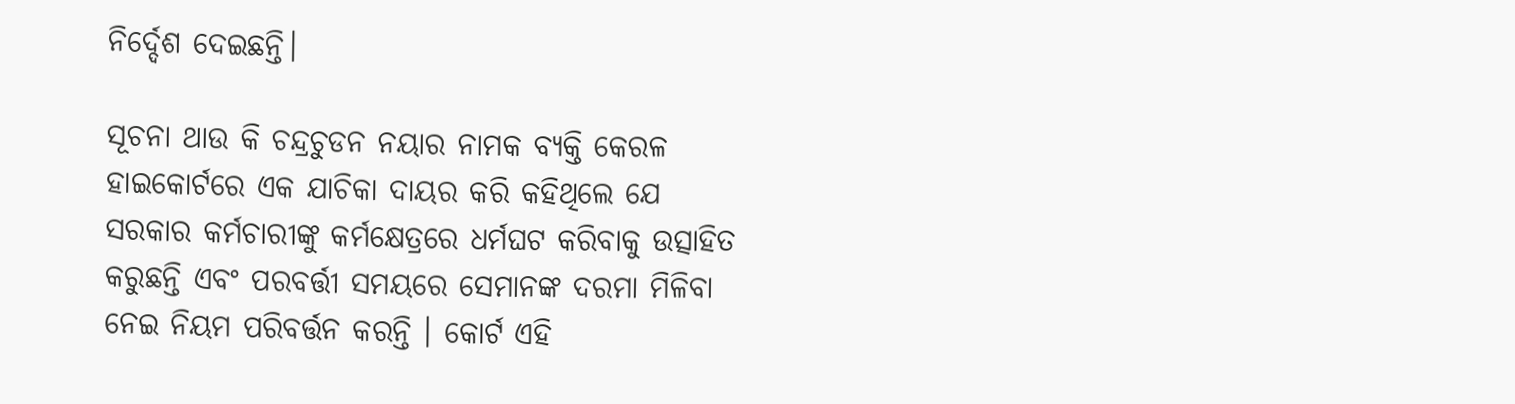ନିର୍ଦ୍ଦେଶ ଦେଇଛନ୍ତି।

ସୂଚନା ଥାଉ କି ଚନ୍ଦ୍ରଚୁଡନ ନୟାର ନାମକ ବ୍ୟକ୍ତି କେରଳ ହାଇକୋର୍ଟରେ ଏକ ଯାଚିକା ଦାୟର କରି କହିଥିଲେ ଯେ ସରକାର କର୍ମଚାରୀଙ୍କୁ କର୍ମକ୍ଷେତ୍ରରେ ଧର୍ମଘଟ କରିବାକୁ ଉତ୍ସାହିତ କରୁଛନ୍ତି ଏବଂ ପରବର୍ତ୍ତୀ ସମୟରେ ସେମାନଙ୍କ ଦରମା ମିଳିବା ନେଇ ନିୟମ ପରିବର୍ତ୍ତନ କରନ୍ତି । କୋର୍ଟ ଏହି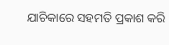ଯାଚିକାରେ ସହମତି ପ୍ରକାଶ କରି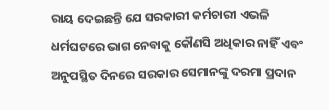ରାୟ ଦେଇଛନ୍ତି ଯେ ସରକାରୀ କର୍ମଚାରୀ ଏଭଳି ଧର୍ମଘଟରେ ଭାଗ ନେବାକୁ କୌଣସି ଅଧିକାର ନାହିଁ ଏବଂ ଅନୁପସ୍ଥିତ ଦିନରେ ସରକାର ସେମାନଙ୍କୁ ଦରମା ପ୍ରଦାନ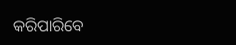କରିପାରିବେ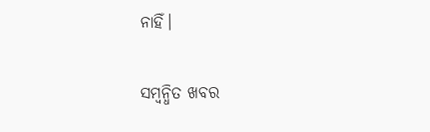ନାହିଁ।

ସମ୍ବନ୍ଧିତ ଖବର